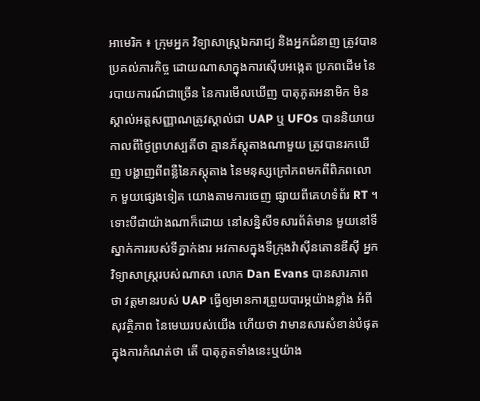អាមេរិក ៖ ក្រុមអ្នក វិទ្យាសាស្ត្រឯករាជ្យ និងអ្នកជំនាញ ត្រូវបានប្រគល់ភារកិច្ច ដោយណាសាក្នុងការស៊ើបអង្កេត ប្រភពដើម នៃរបាយការណ៍ជាច្រើន នៃការមើលឃើញ បាតុភូតអនាមិក មិនស្គាល់អត្តសញ្ញាណត្រូវស្គាល់ជា UAP ឬ UFOs បាននិយាយ កាលពីថ្ងៃព្រហស្បតិ៍ថា គ្មានភ័ស្តុតាងណាមួយ ត្រូវបានរកឃើញ បង្ហាញពីពន្លឺនៃភស្តុតាង នៃមនុស្សក្រៅភពមកពីពិភពលោក មួយផ្សេងទៀត យោងតាមការចេញ ផ្សាយពីគេហទំព័រ RT ។
ទោះបីជាយ៉ាងណាក៏ដោយ នៅសន្និសីទសារព័ត៌មាន មួយនៅទីស្នាក់ការរបស់ទីភ្នាក់ងារ អវកាសក្នុងទីក្រុងវ៉ាស៊ីនតោនឌីស៊ី អ្នកវិទ្យាសាស្ត្ររបស់ណាសា លោក Dan Evans បានសារភាពថា វត្តមានរបស់ UAP ធ្វើឲ្យមានការព្រួយបារម្ភយ៉ាងខ្លាំង អំពីសុវត្ថិភាព នៃមេឃរបស់យើង ហើយថា វាមានសារសំខាន់បំផុត ក្នុងការកំណត់ថា តើ បាតុភូតទាំងនេះឬយ៉ាង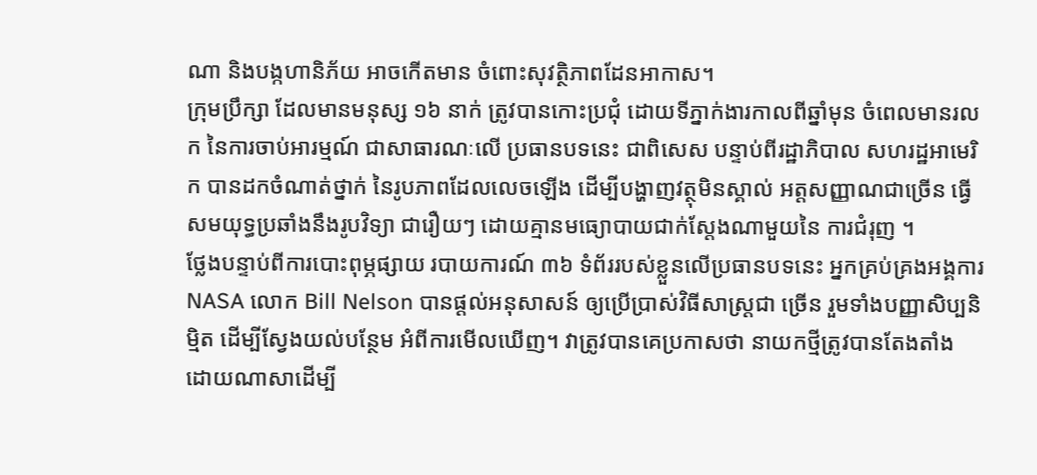ណា និងបង្កហានិភ័យ អាចកើតមាន ចំពោះសុវត្ថិភាពដែនអាកាស។
ក្រុមប្រឹក្សា ដែលមានមនុស្ស ១៦ នាក់ ត្រូវបានកោះប្រជុំ ដោយទីភ្នាក់ងារកាលពីឆ្នាំមុន ចំពេលមានរលក នៃការចាប់អារម្មណ៍ ជាសាធារណៈលើ ប្រធានបទនេះ ជាពិសេស បន្ទាប់ពីរដ្ឋាភិបាល សហរដ្ឋអាមេរិក បានដកចំណាត់ថ្នាក់ នៃរូបភាពដែលលេចឡើង ដើម្បីបង្ហាញវត្ថុមិនស្គាល់ អត្តសញ្ញាណជាច្រើន ធ្វើសមយុទ្ធប្រឆាំងនឹងរូបវិទ្យា ជារឿយៗ ដោយគ្មានមធ្យោបាយជាក់ស្តែងណាមួយនៃ ការជំរុញ ។
ថ្លែងបន្ទាប់ពីការបោះពុម្ភផ្សាយ របាយការណ៍ ៣៦ ទំព័ររបស់ខ្លួនលើប្រធានបទនេះ អ្នកគ្រប់គ្រងអង្គការ NASA លោក Bill Nelson បានផ្តល់អនុសាសន៍ ឲ្យប្រើប្រាស់វិធីសាស្រ្តជា ច្រើន រួមទាំងបញ្ញាសិប្បនិម្មិត ដើម្បីស្វែងយល់បន្ថែម អំពីការមើលឃើញ។ វាត្រូវបានគេប្រកាសថា នាយកថ្មីត្រូវបានតែងតាំង ដោយណាសាដើម្បី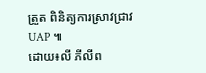ត្រួត ពិនិត្យការស្រាវជ្រាវ UAP ៕
ដោយ៖លី ភីលីព